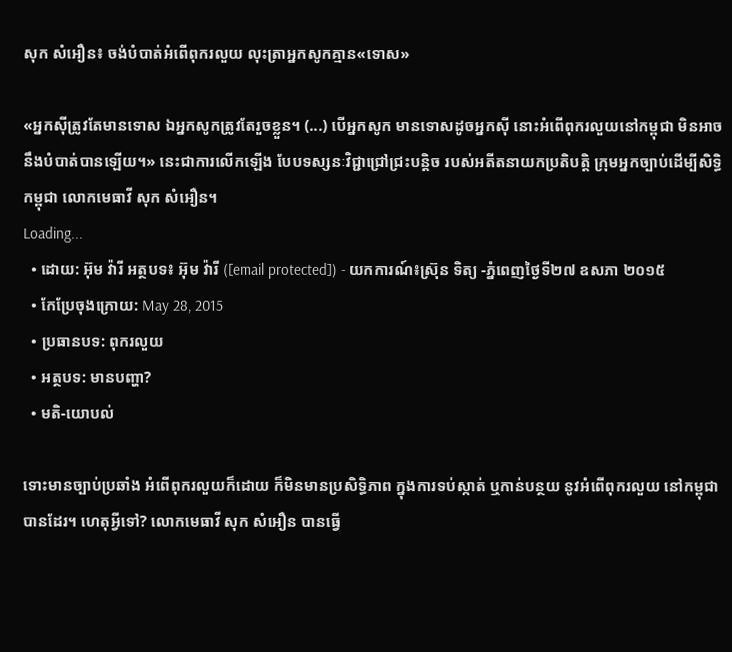សុក សំអឿន៖ ចង់បំបាត់អំពើពុករលួយ លុះត្រាអ្នកសូកគ្មាន«ទោស»

«អ្នកស៊ីត្រូវតែមានទោស ឯអ្នកសូកត្រូវតែរួចខ្លួន។ (...) បើអ្នកសូក មានទោសដូចអ្នកស៊ី នោះអំពើពុករលួយនៅកម្ពុជា មិនអាចនឹងបំបាត់បានឡើយ។» នេះជាការលើកឡើង បែបទស្សនៈវិជ្ជាជ្រៅជ្រះបន្តិច របស់អតីតនាយកប្រតិបត្តិ ក្រុមអ្នកច្បាប់ដើម្បីសិទ្ធិកម្ពុជា លោកមេធាវី សុក សំអឿន។
Loading...
  • ដោយ: អ៊ុម វ៉ារី អត្ថបទ៖ អ៊ុម វ៉ារី ([email protected]) - យកការណ៍៖ស្រ៊ុន ទិត្យ -ភ្នំពេញថ្ងៃទី២៧ ឧសភា ២០១៥
  • កែប្រែចុងក្រោយ: May 28, 2015
  • ប្រធានបទ: ពុករលួយ
  • អត្ថបទ: មានបញ្ហា?
  • មតិ-យោបល់

ទោះមានច្បាប់ប្រឆាំង អំពើពុករលួយក៏ដោយ ក៏មិនមានប្រសិទ្ធិភាព ក្នុងការទប់ស្កាត់ ឬកាន់បន្ថយ នូវអំពើពុករលួយ នៅកម្ពុជាបានដែរ។ ហេតុអ្វីទៅ? លោកមេធាវី សុក សំអឿន បានធ្វើ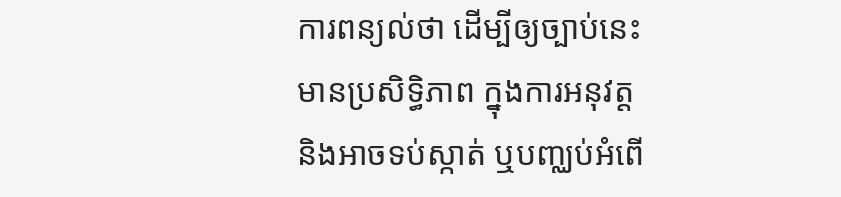ការពន្យល់ថា ដើម្បីឲ្យច្បាប់នេះ មានប្រសិទ្ធិភាព ក្នុងការអនុវត្ត និងអាចទប់ស្កាត់ ឬបញ្ឈប់អំពើ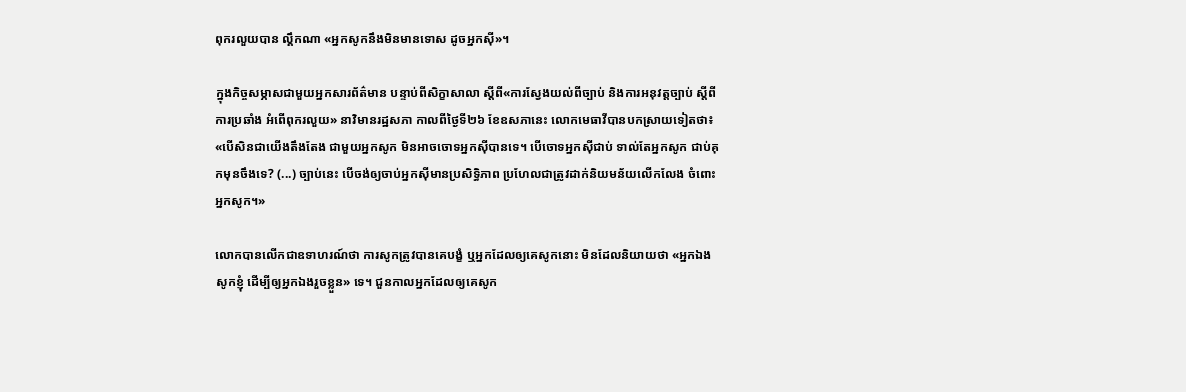ពុករលួយបាន ល្គឹកណា «អ្នកសូកនឹងមិនមានទោស ដូចអ្នកស៊ី»។

ក្នុងកិច្ចសម្ភាសជាមួយអ្នកសារព័ត៌មាន បន្ទាប់ពីសិក្ខាសាលា ស្តីពី«ការស្វែងយល់ពីច្បាប់ និងការអនុវត្តច្បាប់ ស្តីពីការប្រឆាំង អំពើពុករលួយ» នាវិមានរដ្ឋសភា កាលពីថ្ងៃទី២៦ ខែឧសភានេះ លោកមេធាវីបានបកស្រាយទៀតថា៖ «បើសិនជាយើងតឹងតែង ជាមួយអ្នកសូក មិនអាចចោទអ្នកស៊ីបានទេ។ បើចោទអ្នកស៊ីជាប់ ទាល់តែអ្នកសូក ជាប់គុកមុនចឹងទេ? (...) ច្បាប់នេះ បើចង់ឲ្យចាប់អ្នកស៊ីមានប្រសិទ្ធិភាព ប្រហែលជាត្រូវដាក់និយមន័យលើកលែង ចំពោះអ្នកសូក។»

លោកបានលើកជាឧទាហរណ៍ថា ការសូកត្រូវបានគេបង្ខំ ឬអ្នកដែលឲ្យគេសូកនោះ មិនដែលនិយាយថា «អ្នកឯងសូកខ្ញុំ ដើម្បីឲ្យអ្នកឯងរួចខ្លួន» ទេ។ ជួនកាលអ្នកដែលឲ្យគេសូក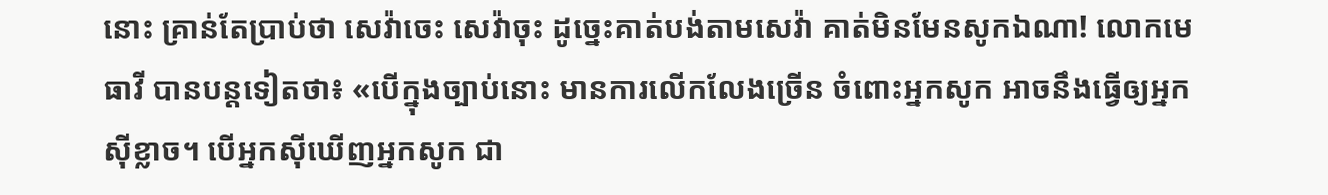នោះ គ្រាន់តែប្រាប់ថា សេវ៉ាចេះ សេវ៉ាចុះ ដូច្នេះគាត់បង់តាមសេវ៉ា គាត់មិនមែនសូកឯណា! លោកមេធាវី បានបន្តទៀតថា៖ «បើក្នុងច្បាប់នោះ មានការលើកលែងច្រើន ចំពោះអ្នកសូក អាចនឹងធ្វើឲ្យអ្នកស៊ីខ្លាច។ បើអ្នកស៊ីឃើញអ្នកសូក ជា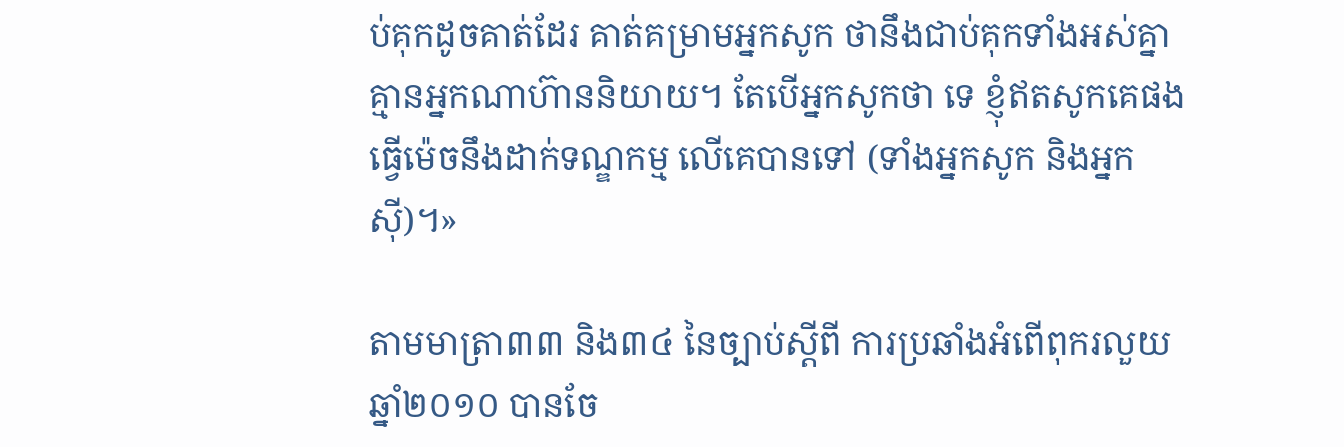ប់គុកដូចគាត់ដែរ គាត់គម្រាមអ្នកសូក ថានឹងជាប់គុកទាំងអស់គ្នា គ្មានអ្នកណាហ៊ាននិយាយ។ តែបើអ្នកសូកថា ទេ ខ្ញុំឥតសូកគេផង ធ្វើម៉េចនឹងដាក់ទណ្ឌកម្ម លើគេបានទៅ (ទាំងអ្នកសូក និងអ្នកស៊ី)។»

តាមមាត្រា៣៣ និង៣៤ នៃច្បាប់ស្តីពី ការប្រឆាំងអំពើពុករលួយ ឆ្នាំ២០១០ បានចែ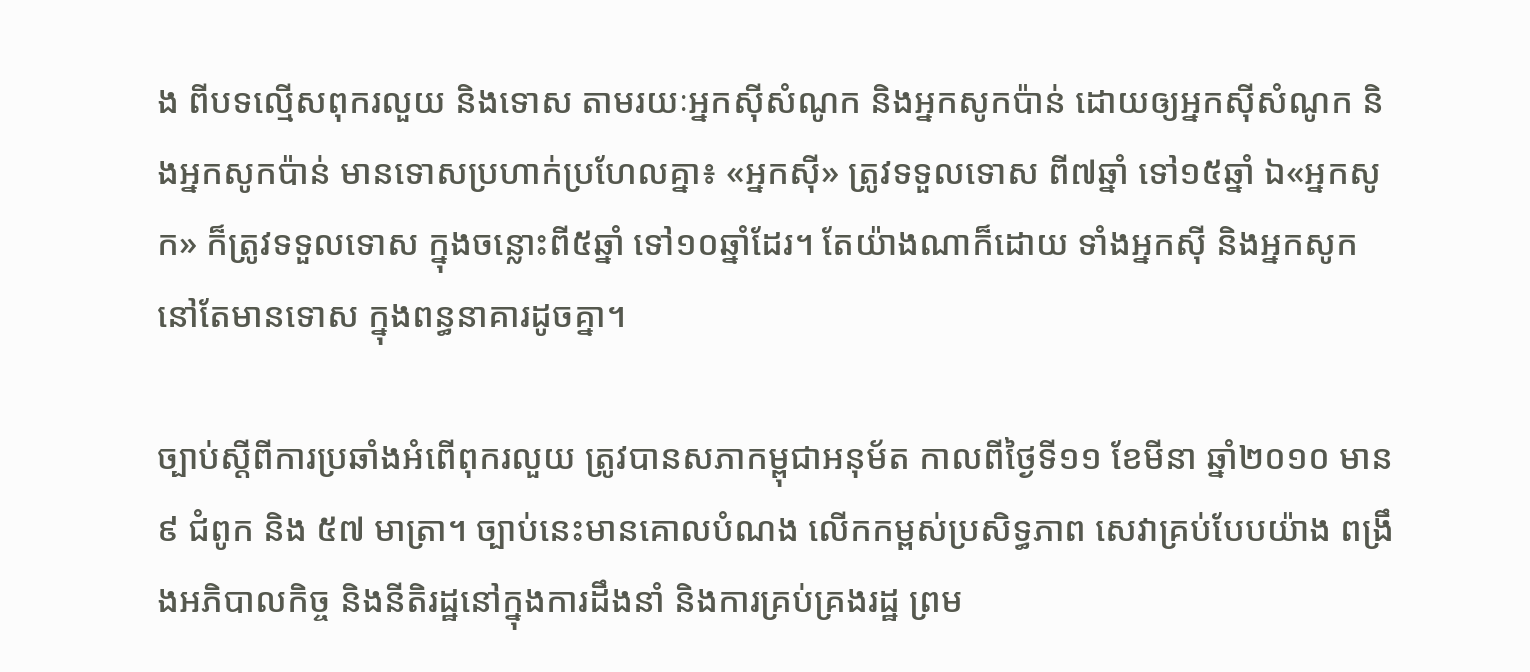ង ពីបទល្មើសពុករលួយ និងទោស តាមរយៈអ្នកស៊ីសំណូក និងអ្នកសូកប៉ាន់ ដោយឲ្យអ្នកស៊ីសំណូក និងអ្នកសូកប៉ាន់ មានទោសប្រហាក់ប្រហែលគ្នា៖ «អ្នកស៊ី» ត្រូវទទួលទោស ពី៧ឆ្នាំ ទៅ១៥ឆ្នាំ ឯ«អ្នកសូក» ក៏ត្រូវទទួលទោស ក្នុងចន្លោះពី៥ឆ្នាំ ទៅ១០ឆ្នាំដែរ។ តែយ៉ាងណាក៏ដោយ ទាំងអ្នកស៊ី និងអ្នកសូក នៅតែមានទោស ក្នុងពន្ធនាគារដូចគ្នា។

ច្បាប់ស្តីពីការប្រឆាំងអំពើពុករលួយ ត្រូវបានសភាកម្ពុជាអនុម័ត កាលពីថ្ងៃទី១១ ខែមីនា ឆ្នាំ២០១០ មាន ៩ ជំពូក និង ៥៧ មាត្រា។ ច្បាប់នេះមានគោលបំណង លើកកម្ពស់ប្រសិទ្ធភាព សេវាគ្រប់បែបយ៉ាង ពង្រឹងអភិបាលកិច្ច និងនីតិរដ្ឋនៅក្នុងការដឹងនាំ និងការគ្រប់គ្រងរដ្ឋ ព្រម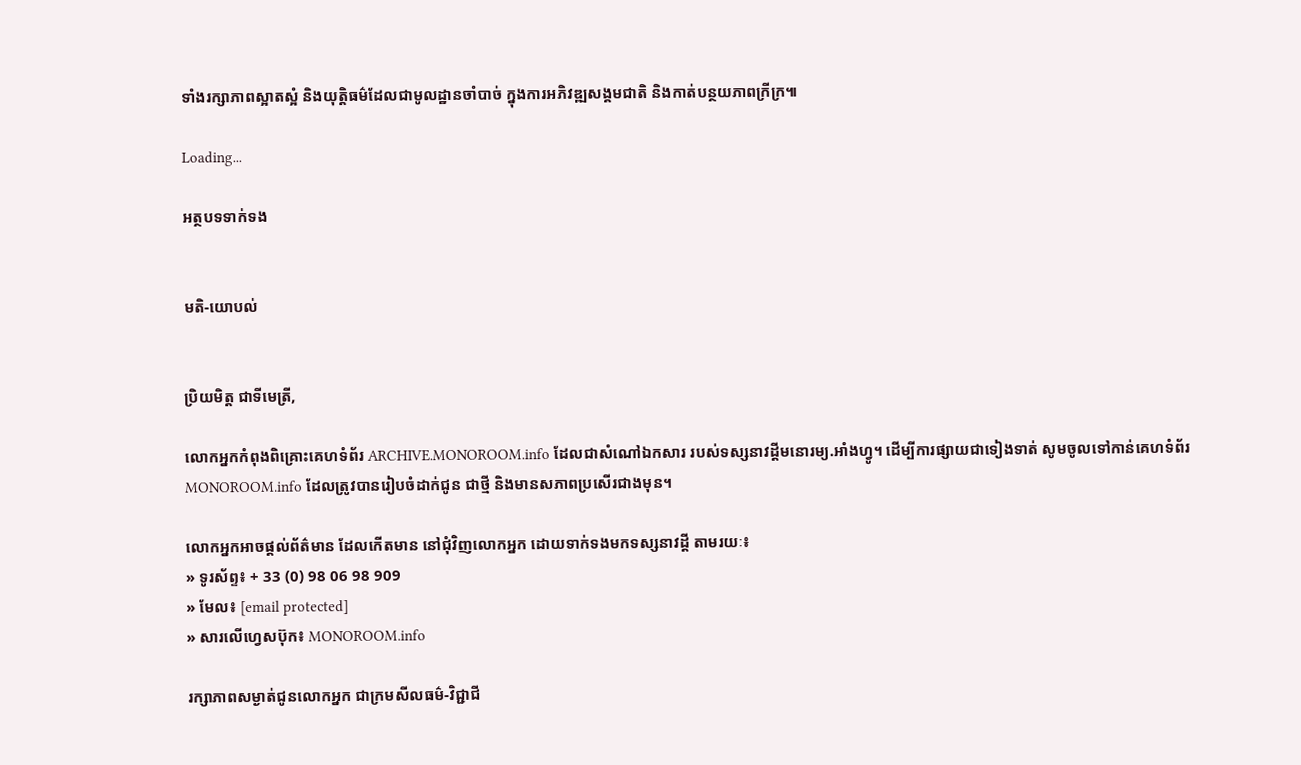ទាំងរក្សាភាពស្អាតស្អំ និងយុត្តិធម៌ដែលជាមូលដ្ឋានចាំបាច់ ក្នុងការអភិវឌ្ឍសង្គមជាតិ និងកាត់បន្ថយភាពក្រីក្រ៕

Loading...

អត្ថបទទាក់ទង


មតិ-យោបល់


ប្រិយមិត្ត ជាទីមេត្រី,

លោកអ្នកកំពុងពិគ្រោះគេហទំព័រ ARCHIVE.MONOROOM.info ដែលជាសំណៅឯកសារ របស់ទស្សនាវដ្ដីមនោរម្យ.អាំងហ្វូ។ ដើម្បីការផ្សាយជាទៀងទាត់ សូមចូលទៅកាន់គេហទំព័រ MONOROOM.info ដែលត្រូវបានរៀបចំដាក់ជូន ជាថ្មី និងមានសភាពប្រសើរជាងមុន។

លោកអ្នកអាចផ្ដល់ព័ត៌មាន ដែលកើតមាន នៅជុំវិញលោកអ្នក ដោយទាក់ទងមកទស្សនាវដ្ដី តាមរយៈ៖
» ទូរស័ព្ទ៖ + 33 (0) 98 06 98 909
» មែល៖ [email protected]
» សារលើហ្វេសប៊ុក៖ MONOROOM.info

រក្សាភាពសម្ងាត់ជូនលោកអ្នក ជាក្រមសីលធម៌-វិជ្ជាជី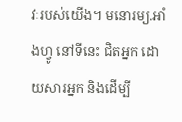វៈរបស់យើង។ មនោរម្យ.អាំងហ្វូ នៅទីនេះ ជិតអ្នក ដោយសារអ្នក និងដើម្បី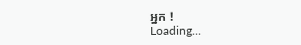អ្នក !
Loading...